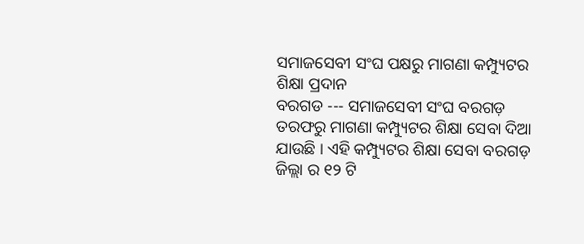ସମାଜସେବୀ ସଂଘ ପକ୍ଷରୁ ମାଗଣା କମ୍ପ୍ୟୁଟର ଶିକ୍ଷା ପ୍ରଦାନ
ବରଗଡ --- ସମାଜସେବୀ ସଂଘ ବରଗଡ଼ ତରଫରୁ ମାଗଣା କମ୍ପ୍ୟୁଟର ଶିକ୍ଷା ସେବା ଦିଆ ଯାଉଛି । ଏହି କମ୍ପ୍ୟୁଟର ଶିକ୍ଷା ସେବା ବରଗଡ଼ ଜିଲ୍ଲା ର ୧୨ ଟି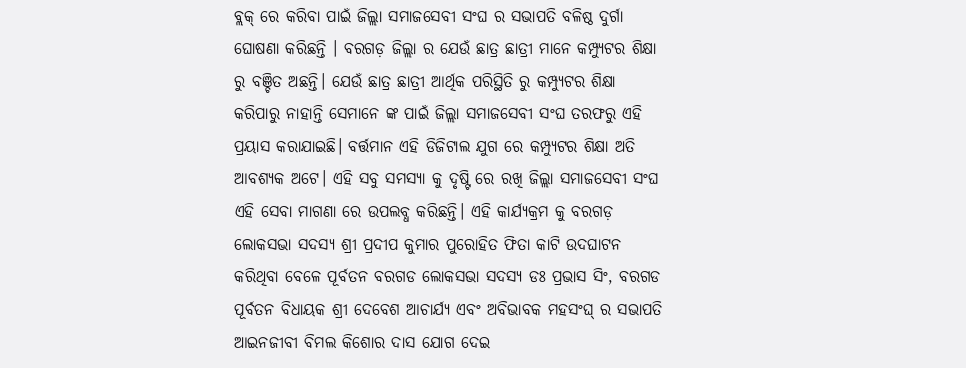ବ୍ଲକ୍ ରେ କରିବା ପାଇଁ ଜିଲ୍ଲା ସମାଜସେବୀ ସଂଘ ର ସଭାପତି ବଳିଷ୍ଠ ଦୁର୍ଗା ଘୋଷଣା କରିଛନ୍ତି । ବରଗଡ଼ ଜିଲ୍ଲା ର ଯେଉଁ ଛାତ୍ର ଛାତ୍ରୀ ମାନେ କମ୍ପ୍ୟୁଟର ଶିକ୍ଷା ରୁ ବଞ୍ଚିତ ଅଛନ୍ତି। ଯେଉଁ ଛାତ୍ର ଛାତ୍ରୀ ଆର୍ଥିକ ପରିସ୍ଥିତି ରୁ କମ୍ପ୍ୟୁଟର ଶିକ୍ଷା କରିପାରୁ ନାହାନ୍ତି ସେମାନେ ଙ୍କ ପାଇଁ ଜିଲ୍ଲା ସମାଜସେବୀ ସଂଘ ତରଫରୁ ଏହି ପ୍ରୟାସ କରାଯାଇଛି। ବର୍ତ୍ତମାନ ଏହି ଡିଜିଟାଲ ଯୁଗ ରେ କମ୍ପ୍ୟୁଟର ଶିକ୍ଷା ଅତି ଆବଶ୍ୟକ ଅଟେ। ଏହି ସବୁ ସମସ୍ୟା କୁ ଦୃଷ୍ଟି ରେ ରଖି ଜିଲ୍ଲା ସମାଜସେବୀ ସଂଘ ଏହି ସେବା ମାଗଣା ରେ ଉପଲବ୍ଧ କରିଛନ୍ତି। ଏହି କାର୍ଯ୍ୟକ୍ରମ କୁ ବରଗଡ଼ ଲୋକସଭା ସଦସ୍ୟ ଶ୍ରୀ ପ୍ରଦୀପ କୁମାର ପୁରୋହିତ ଫିତା କାଟି ଉଦଘାଟନ କରିଥିବା ବେଳେ ପୂର୍ବତନ ବରଗଡ ଲୋକସଭା ସଦସ୍ଯ ଡଃ ପ୍ରଭାସ ସିଂ, ବରଗଡ ପୂର୍ବତନ ବିଧାୟକ ଶ୍ରୀ ଦେବେଶ ଆଚାର୍ଯ୍ୟ ଏବଂ ଅବିଭାବକ ମହସଂଘ୍ ର ସଭାପତି ଆଇନଜୀବୀ ବିମଲ କିଶୋର ଦାସ ଯୋଗ ଦେଇ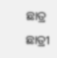ଛାତ୍ର ଛାତ୍ରୀ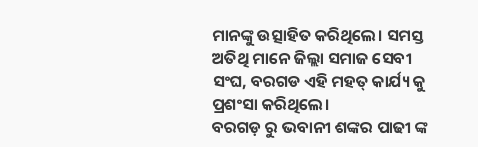ମାନଙ୍କୁ ଉତ୍ସାହିତ କରିଥିଲେ। ସମସ୍ତ ଅତିଥି ମାନେ ଜିଲ୍ଲା ସମାଜ ସେବୀ ସଂଘ, ବରଗଡ ଏହି ମହତ୍ କାର୍ଯ୍ୟ କୁ ପ୍ରଶଂସା କରିଥିଲେ।
ବରଗଡ଼ ରୁ ଭବାନୀ ଶଙ୍କର ପାଢୀ ଙ୍କ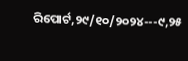ରିପୋର୍ଟ,୨୯/୧୦/୨୦୨୪---୯,୨୫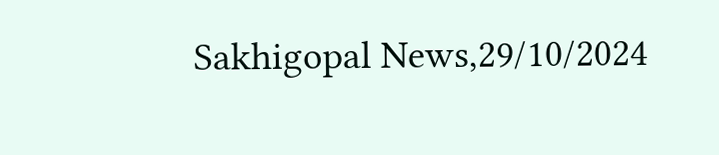Sakhigopal News,29/10/2024